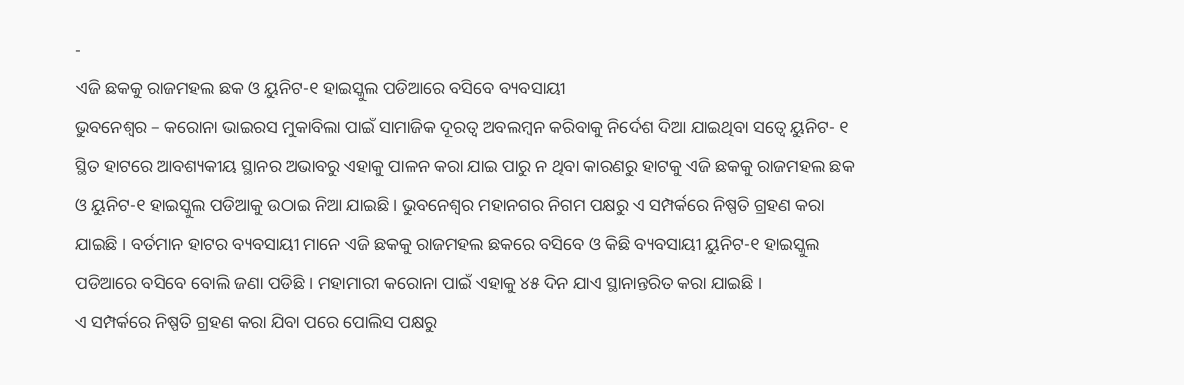-
ଏଜି ଛକକୁ ରାଜମହଲ ଛକ ଓ ୟୁନିଟ-୧ ହାଇସ୍କୁଲ ପଡିଆରେ ବସିବେ ବ୍ୟବସାୟୀ
ଭୁବନେଶ୍ୱର – କରୋନା ଭାଇରସ ମୁକାବିଲା ପାଇଁ ସାମାଜିକ ଦୂରତ୍ୱ ଅବଲମ୍ବନ କରିବାକୁ ନିର୍ଦେଶ ଦିଆ ଯାଇଥିବା ସତ୍ୱେ ୟୁନିଟ- ୧ ସ୍ଥିତ ହାଟରେ ଆବଶ୍ୟକୀୟ ସ୍ଥାନର ଅଭାବରୁ ଏହାକୁ ପାଳନ କରା ଯାଇ ପାରୁ ନ ଥିବା କାରଣରୁ ହାଟକୁ ଏଜି ଛକକୁ ରାଜମହଲ ଛକ ଓ ୟୁନିଟ-୧ ହାଇସ୍କୁଲ ପଡିଆକୁ ଉଠାଇ ନିଆ ଯାଇଛି । ଭୁବନେଶ୍ୱର ମହାନଗର ନିଗମ ପକ୍ଷରୁ ଏ ସମ୍ପର୍କରେ ନିଷ୍ପତି ଗ୍ରହଣ କରା ଯାଇଛି । ବର୍ତମାନ ହାଟର ବ୍ୟବସାୟୀ ମାନେ ଏଜି ଛକକୁ ରାଜମହଲ ଛକରେ ବସିବେ ଓ କିଛି ବ୍ୟବସାୟୀ ୟୁନିଟ-୧ ହାଇସ୍କୁଲ ପଡିଆରେ ବସିବେ ବୋଲି ଜଣା ପଡିଛି । ମହାମାରୀ କରୋନା ପାଇଁ ଏହାକୁ ୪୫ ଦିନ ଯାଏ ସ୍ଥାନାନ୍ତରିତ କରା ଯାଇଛି ।
ଏ ସମ୍ପର୍କରେ ନିଷ୍ପତି ଗ୍ରହଣ କରା ଯିବା ପରେ ପୋଲିସ ପକ୍ଷରୁ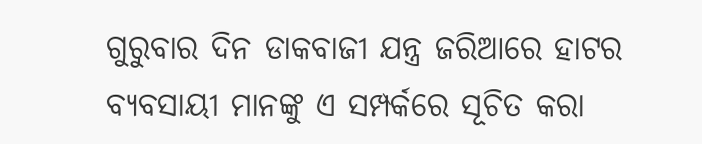ଗୁରୁବାର ଦିନ ଡାକବାଜୀ ଯନ୍ତ୍ର ଜରିଆରେ ହାଟର ବ୍ୟବସାୟୀ ମାନଙ୍କୁ ଏ ସମ୍ପର୍କରେ ସୂଚିତ କରା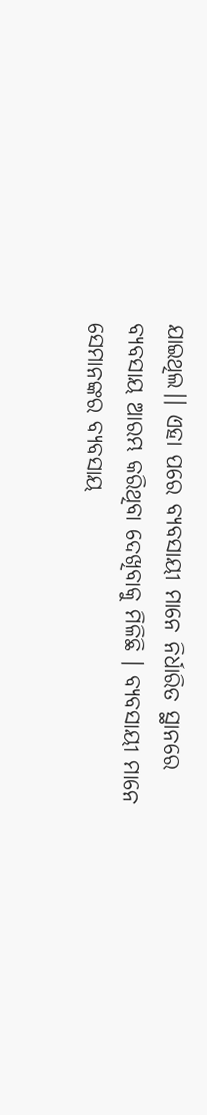ଯାଇଥିଲ।। ଏହା ପରେ ବ୍ୟବସାୟୀ ମାନେ ନିର୍ଧାରିତ ସ୍ଥାନରେ ବ୍ୟବସାୟ ଆରମ୍ଭ କରିଥିବା ଦେଖିବାକୁ ମିଳିଛି । ବ୍ୟବସାୟୀ ମାନେ ସେମାନଙ୍କର ବ୍ୟବସାୟ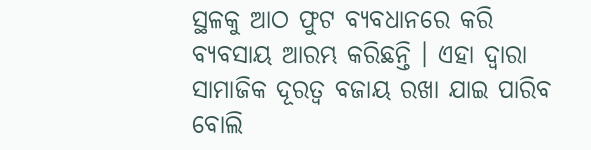ସ୍ଥଳକୁ ଆଠ ଫୁଟ ବ୍ୟବଧାନରେ କରି ବ୍ୟବସାୟ ଆରମ୍ଭ କରିଛନ୍ତି । ଏହା ଦ୍ୱାରା ସାମାଜିକ ଦୂରତ୍ୱ ବଜାୟ ରଖା ଯାଇ ପାରିବ ବୋଲି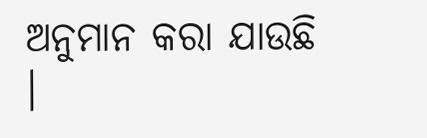ଅନୁମାନ କରା ଯାଉଛି ।